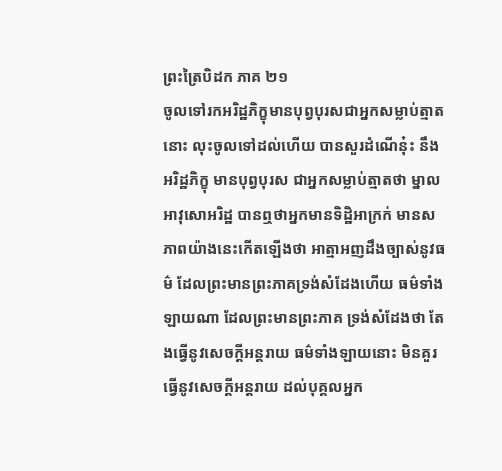ព្រះត្រៃបិដក ភាគ ២១
ចូលទៅរកអរិដ្ឋភិក្ខុមានបុព្វបុរសជាអ្នកសម្លាប់ត្មាតនោះ លុះចូលទៅដល់ហើយ បានសួរដំណើនុ៎ះ នឹងអរិដ្ឋភិក្ខុ មានបុព្វបុរស ជាអ្នកសម្លាប់ត្មាតថា ម្នាលអាវុសោអរិដ្ឋ បានឮថាអ្នកមានទិដ្ឋិអាក្រក់ មានសភាពយ៉ាងនេះកើតឡើងថា អាត្មាអញដឹងច្បាស់នូវធម៌ ដែលព្រះមានព្រះភាគទ្រង់សំដែងហើយ ធម៌ទាំងឡាយណា ដែលព្រះមានព្រះភាគ ទ្រង់សំដែងថា តែងធ្វើនូវសេចក្តីអន្តរាយ ធម៌ទាំងឡាយនោះ មិនគួរធ្វើនូវសេចក្តីអន្តរាយ ដល់បុគ្គលអ្នក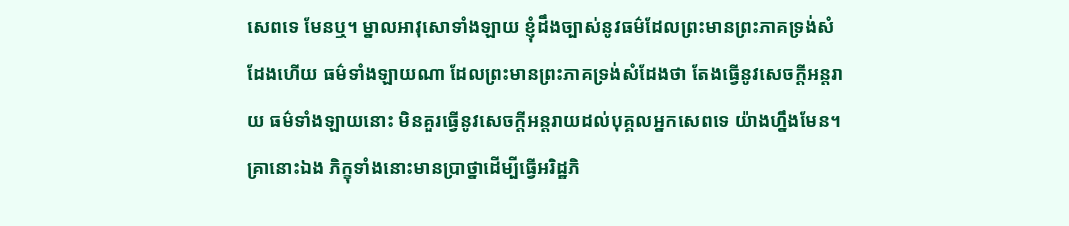សេពទេ មែនឬ។ ម្នាលអាវុសោទាំងឡាយ ខ្ញុំដឹងច្បាស់នូវធម៌ដែលព្រះមានព្រះភាគទ្រង់សំដែងហើយ ធម៌ទាំងឡាយណា ដែលព្រះមានព្រះភាគទ្រង់សំដែងថា តែងធ្វើនូវសេចក្តីអន្តរាយ ធម៌ទាំងឡាយនោះ មិនគួរធ្វើនូវសេចក្តីអន្តរាយដល់បុគ្គលអ្នកសេពទេ យ៉ាងហ្នឹងមែន។ គ្រានោះឯង ភិក្ខុទាំងនោះមានប្រាថ្នាដើម្បីធ្វើអរិដ្ឋភិ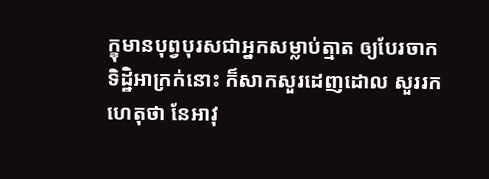ក្ខុមានបុព្វបុរសជាអ្នកសម្លាប់ត្មាត ឲ្យបែរចាកទិដ្ឋិអាក្រក់នោះ ក៏សាកសួរដេញដោល សួររកហេតុថា នែអាវុ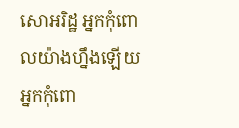សោអរិដ្ឋ អ្នកកុំពោលយ៉ាងហ្នឹងឡើយ អ្នកកុំពោ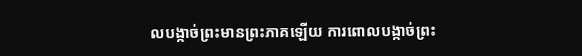លបង្កាច់ព្រះមានព្រះភាគឡើយ ការពោលបង្កាច់ព្រះ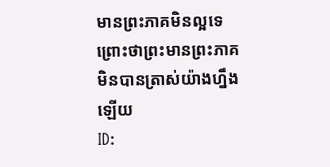មានព្រះភាគមិនល្អទេ ព្រោះថាព្រះមានព្រះភាគមិនបានត្រាស់យ៉ាងហ្នឹងឡើយ
ID: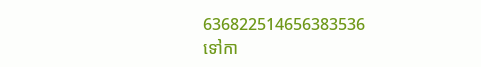636822514656383536
ទៅកា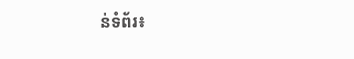ន់ទំព័រ៖